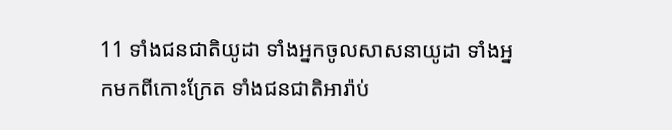11 ទាំងជនជាតិយូដា ទាំងអ្នកចូលសាសនាយូដា ទាំងអ្នកមកពីកោះក្រែត ទាំងជនជាតិអារ៉ាប់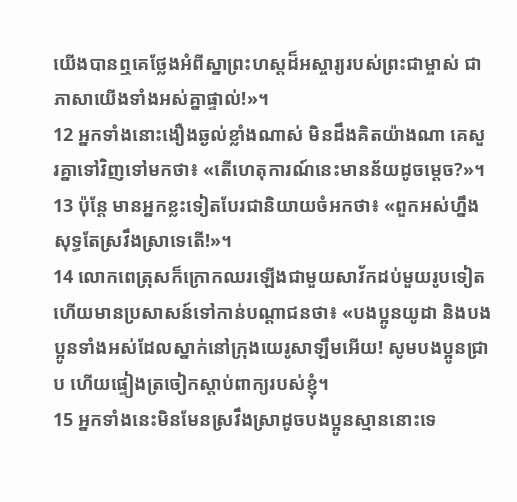យើងបានឮគេថ្លែងអំពីស្នាព្រះហស្ដដ៏អស្ចារ្យរបស់ព្រះជាម្ចាស់ ជាភាសាយើងទាំងអស់គ្នាផ្ទាល់!»។
12 អ្នកទាំងនោះងឿងឆ្ងល់ខ្លាំងណាស់ មិនដឹងគិតយ៉ាងណា គេសួរគ្នាទៅវិញទៅមកថា៖ «តើហេតុការណ៍នេះមានន័យដូចម្ដេច?»។
13 ប៉ុន្តែ មានអ្នកខ្លះទៀតបែរជានិយាយចំអកថា៖ «ពួកអស់ហ្នឹងសុទ្ធតែស្រវឹងស្រាទេតើ!»។
14 លោកពេត្រុសក៏ក្រោកឈរឡើងជាមួយសាវ័កដប់មួយរូបទៀត ហើយមានប្រសាសន៍ទៅកាន់បណ្ដាជនថា៖ «បងប្អូនយូដា និងបងប្អូនទាំងអស់ដែលស្នាក់នៅក្រុងយេរូសាឡឹមអើយ! សូមបងប្អូនជ្រាប ហើយផ្ទៀងត្រចៀកស្ដាប់ពាក្យរបស់ខ្ញុំ។
15 អ្នកទាំងនេះមិនមែនស្រវឹងស្រាដូចបងប្អូនស្មាននោះទេ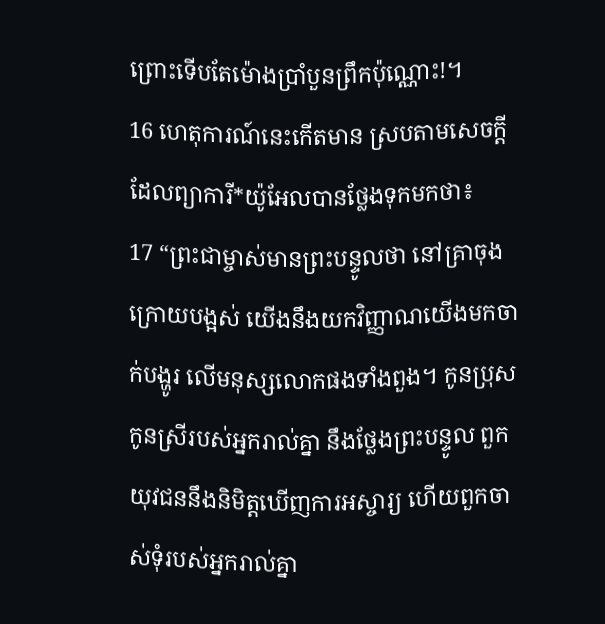ព្រោះទើបតែម៉ោងប្រាំបួនព្រឹកប៉ុណ្ណោះ!។
16 ហេតុការណ៍នេះកើតមាន ស្របតាមសេចក្ដីដែលព្យាការី*យ៉ូអែលបានថ្លែងទុកមកថា៖
17 “ព្រះជាម្ចាស់មានព្រះបន្ទូលថា នៅគ្រាចុងក្រោយបង្អស់ យើងនឹងយកវិញ្ញាណយើងមកចាក់បង្ហូរ លើមនុស្សលោកផងទាំងពួង។ កូនប្រុសកូនស្រីរបស់អ្នករាល់គ្នា នឹងថ្លែងព្រះបន្ទូល ពួកយុវជននឹងនិមិត្តឃើញការអស្ចារ្យ ហើយពួកចាស់ទុំរបស់អ្នករាល់គ្នា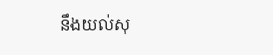នឹងយល់សុ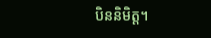បិននិមិត្ត។